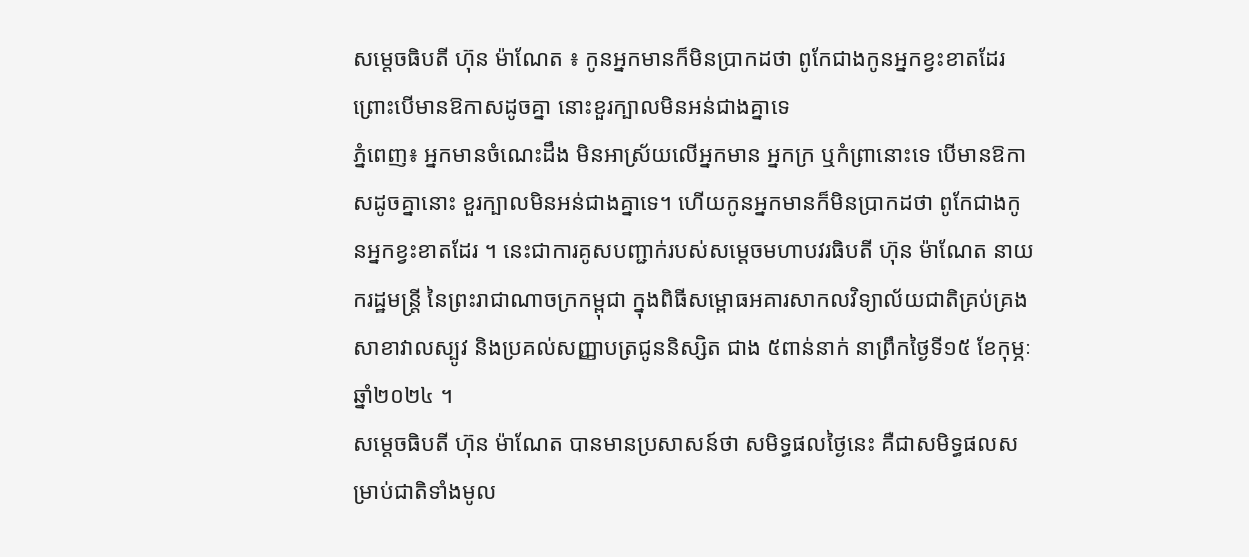សម្តេចធិបតី ហ៊ុន ម៉ាណែត ៖ កូនអ្នកមានក៏មិនប្រាកដថា ពូកែជាងកូនអ្នកខ្វះខាតដែរ ព្រោះបើមានឱកាសដូចគ្នា នោះខួរក្បាលមិនអន់ជាងគ្នាទេ
ភ្នំពេញ៖ អ្នកមានចំណេះដឹង មិនអាស្រ័យលើអ្នកមាន អ្នកក្រ ឬកំព្រានោះទេ បើមានឱកាសដូចគ្នានោះ ខួរក្បាលមិនអន់ជាងគ្នាទេ។ ហើយកូនអ្នកមានក៏មិនប្រាកដថា ពូកែជាងកូនអ្នកខ្វះខាតដែរ ។ នេះជាការគូសបញ្ជាក់របស់សម្ដេចមហាបវរធិបតី ហ៊ុន ម៉ាណែត នាយករដ្ឋមន្ត្រី នៃព្រះរាជាណាចក្រកម្ពុជា ក្នុងពិធីសម្ពោធអគារសាកលវិទ្យាល័យជាតិគ្រប់គ្រង សាខាវាលស្បូវ និងប្រគល់សញ្ញាបត្រជូននិស្សិត ជាង ៥ពាន់នាក់ នាព្រឹកថ្ងៃទី១៥ ខែកុម្ភៈ ឆ្នាំ២០២៤ ។
សម្តេចធិបតី ហ៊ុន ម៉ាណែត បានមានប្រសាសន៍ថា សមិទ្ធផលថ្ងៃនេះ គឺជាសមិទ្ធផលសម្រាប់ជាតិទាំងមូល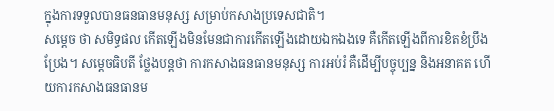ក្នុងការទទួលបានធនធានមនុស្ស សម្រាប់កសាងប្រទេសជាតិ។
សម្តេច ថា សមិទ្ធផល កើតឡើងមិនមែនជាការកើតឡើងដោយឯកឯងទេ គឺកើតឡើងពីការខិតខំប្រឹងប្រែង។ សម្តេចធិបតី ថ្លែងបន្តថា ការកសាងធនធានមនុស្ស ការអប់រំ គឺដើម្បីបច្ចុប្បន្ន និងអនាគត ហើយការកសាងធនធានម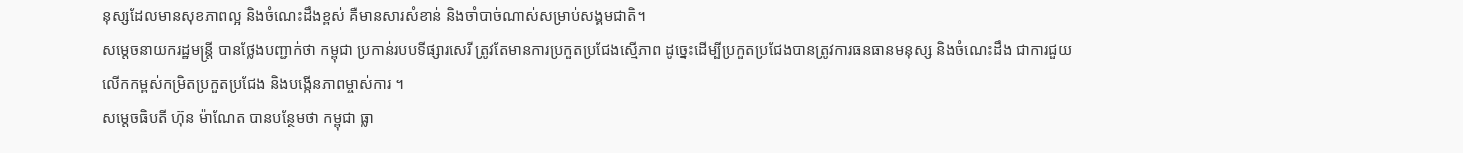នុស្សដែលមានសុខភាពល្អ និងចំណេះដឹងខ្ពស់ គឺមានសារសំខាន់ និងចាំបាច់ណាស់សម្រាប់សង្គមជាតិ។
សម្តេចនាយករដ្ឋមន្ត្រី បានថ្លែងបញ្ជាក់ថា កម្ពុជា ប្រកាន់របបទីផ្សារសេរី ត្រូវតែមានការប្រកួតប្រជែងស្មើភាព ដូច្នេះដើម្បីប្រកួតប្រជែងបានត្រូវការធនធានមនុស្ស និងចំណេះដឹង ជាការជួយលើកកម្ពស់កម្រិតប្រកួតប្រជែង និងបង្កើនភាពម្ចាស់ការ ។
សម្តេចធិបតី ហ៊ុន ម៉ាណែត បានបន្ថែមថា កម្ពុជា ធ្លា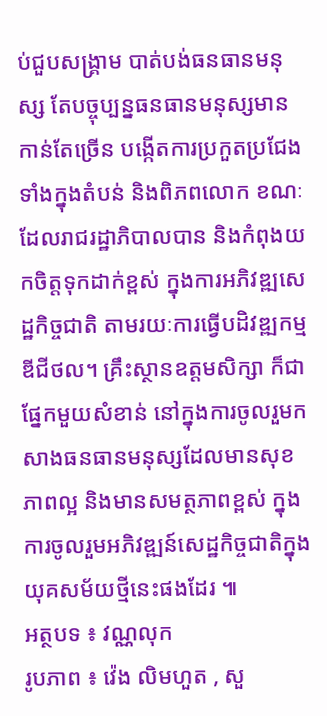ប់ជួបសង្រ្គាម បាត់បង់ធនធានមនុស្ស តែបច្ចុប្បន្នធនធានមនុស្សមានកាន់តែច្រើន បង្កើតការប្រកួតប្រជែងទាំងក្នុងតំបន់ និងពិភពលោក ខណៈដែលរាជរដ្ឋាភិបាលបាន និងកំពុងយកចិត្តទុកដាក់ខ្ពស់ ក្នុងការអភិវឌ្ឍសេដ្ឋកិច្ចជាតិ តាមរយៈការធ្វើបដិវឌ្ឍកម្មឌីជីថល។ គ្រឹះស្ថានឧត្តមសិក្សា ក៏ជាផ្នែកមួយសំខាន់ នៅក្នុងការចូលរួមកសាងធនធានមនុស្សដែលមានសុខភាពល្អ និងមានសមត្ថភាពខ្ពស់ ក្នុងការចូលរួមអភិវឌ្ឍន៍សេដ្ឋកិច្ចជាតិក្នុងយុគសម័យថ្មីនេះផងដែរ ៕
អត្ថបទ ៖ វណ្ណលុក
រូបភាព ៖ វ៉េង លិមហួត , សួ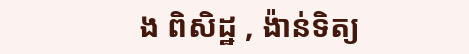ង ពិសិដ្ឋ , ង៉ាន់ទិត្យ